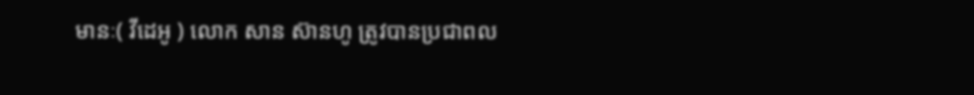មានៈ( វីដេអូ ) លោក សាន ស៊ានហូ ត្រូវបានប្រជាពល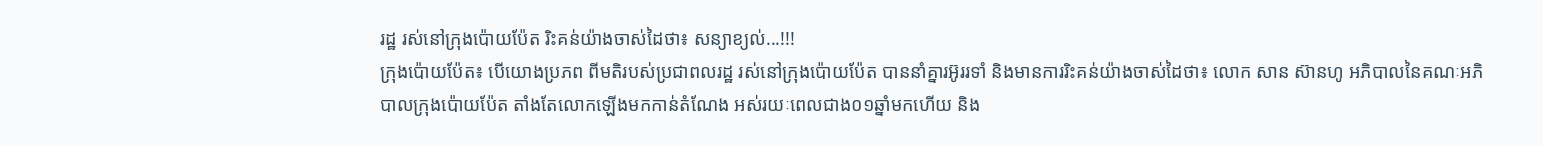រដ្ឋ រស់នៅក្រុងប៉ោយប៉ែត រិះគន់យ៉ាងចាស់ដៃថា៖ សន្យាខ្យល់...!!!
ក្រុងប៉ោយប៉ែត៖ បើយោងប្រភព ពីមតិរបស់ប្រជាពលរដ្ឋ រស់នៅក្រុងប៉ោយប៉ែត បាននាំគ្នារអ៊ូររទាំ និងមានការរិះគន់យ៉ាងចាស់ដៃថា៖ លោក សាន ស៊ានហូ អភិបាលនៃគណៈអភិបាលក្រុងប៉ោយប៉ែត តាំងតែលោកឡើងមកកាន់តំណែង អស់រយៈពេលជាង០១ឆ្នាំមកហើយ និង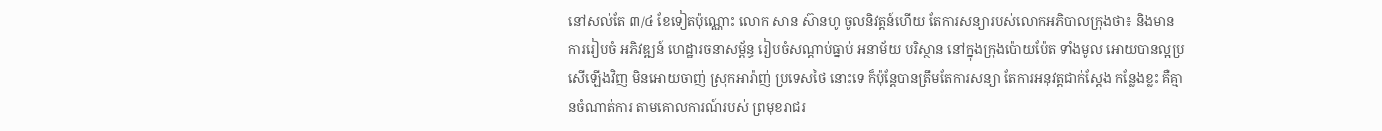នៅសល់តែ ៣/៤ ខែទៀតប៉ុណ្ណោះ លោក សាន ស៊ានហូ ចូលនិវត្តន៍ហើយ តែការសន្យារបស់លោកអភិបាលក្រុងថា៖ និងមានការរៀបចំ អភិវឌ្ឍន៍ ហេដ្ឋារចនាសម្ព័ន្ធ រៀបចំសណ្តាប់ធ្នាប់ អនាម័យ បរិស្ថាន នៅក្នុងក្រុងប៉ោយប៉ែត ទាំងមូល អោយបានល្អប្រសើឡើងវិញ មិនអោយចាញ់ ស្រុកអារ៉ាញ់ ប្រទេសថៃ នោះទេ ក៏ប៉ុន្ដែបានត្រឹមតែការសន្យា តែការអនុវត្តជាក់ស្តែង កន្លែងខ្លះ គឺគ្មានចំណាត់ការ តាមគោលការណ៍របស់ ព្រមុខរាជរ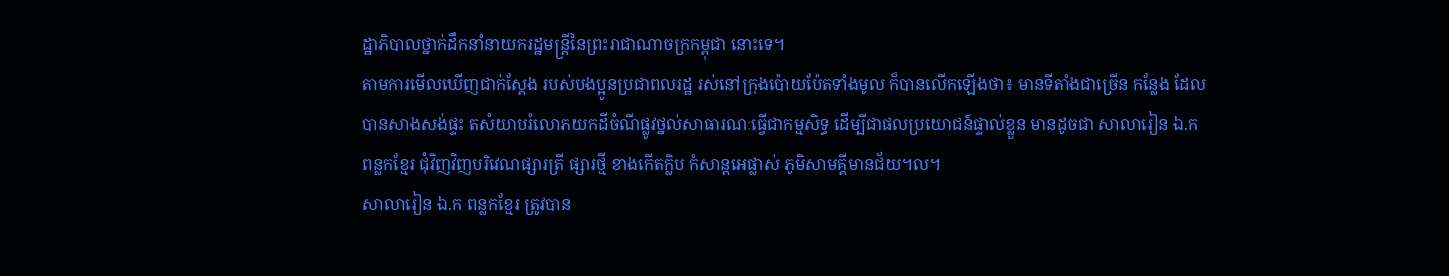ដ្ឋាភិបាលថ្នាក់ដឹកនាំនាយករដ្ឋមន្ត្រីនៃព្រះរាជាណាចក្រកម្ពុជា នោះទេ។
តាមការមើលឃើញជាក់ស្ដែង របស់បងប្អូនប្រជាពលរដ្ឋ រស់នៅក្រុងប៉ោយប៉ែតទាំងមូល ក៏បានលើកឡើងថា៖ មានទីតាំងជាច្រើន កន្លែង ដែលបានសាងសង់ផ្ទះ តសំយាបរំលោភយកដីចំណីផ្លូវថ្នល់សាធារណៈធ្វើជាកម្មសិទ្ធ ដើម្បីជាផលប្រយោជន៍ផ្ទាល់ខ្លួន មានដូចជា សាលារៀន ឯ.ក ពន្លកខ្មែរ ជុំវិញវិញបរិវេណផ្សារត្រី ផ្សារថ្មី ខាងកើតក្លិប កំសាន្តអេផ្លាស់ ភូមិសាមគ្គីមានជ័យ។ល។
សាលារៀន ឯ.ក ពន្លកខ្មែរ ត្រូវបាន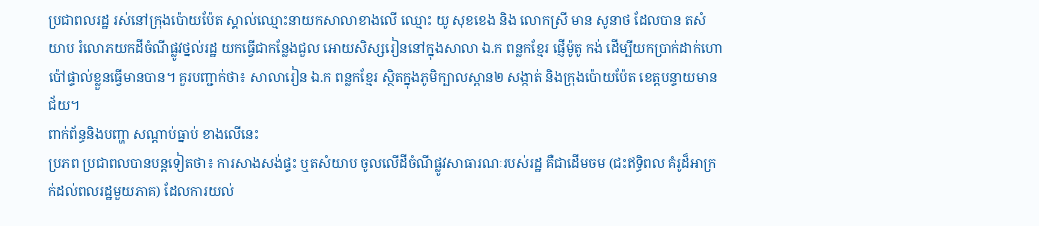ប្រជាពលរដ្ឋ រស់នៅក្រុងប៉ោយប៉ែត ស្គាល់ឈ្មោះនាយកសាលាខាងលើ ឈ្មោះ យូ សុខខេង និង លោកស្រី មាន សូនាថ ដែលបាន តសំយាប រំលោភយកដីចំណីផ្លូវថ្នល់រដ្ឋ យកធ្វើជាកន្លែងជួល អោយសិស្សរៀននៅក្នុងសាលា ឯ.ក ពន្លកខ្មែរ ផ្ញើម៉ូតូ កង់ ដើម្បីយកប្រាក់ដាក់ហោប៉ៅផ្ទាល់ខ្លួនធ្វើមានបាន។ គួរបញ្ជាក់ថា៖ សាលារៀន ឯ.ក ពន្លកខ្មែរ ស្ថិតក្នុងភូមិក្បាលស្ពាន២ សង្កាត់ និងក្រុងប៉ោយប៉ែត ខេត្តបន្ទាយមានជ័យ។
ពាក់ព័ន្ធនិងបញ្ហា សណ្តាប់ធ្នាប់ ខាងលើនេះ
ប្រភព ប្រជាពលបានបន្តទៀតថា៖ ការសាងសង់ផ្ទះ ឬតសំយាប ចូលលើដីចំណីផ្លូវសាធារណៈរបស់រដ្ឋ គឺជាដើមចម (ជះឥទ្ធិពល គំរូដ៏អាក្រក់ដល់ពលរដ្ឋមួយភាគ) ដែលការយល់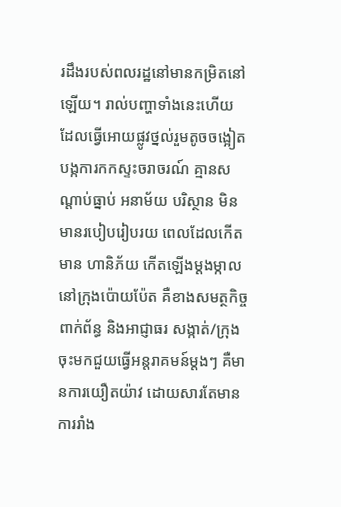រដឹងរបស់ពលរដ្ឋនៅមានកម្រិតនៅឡើយ។ រាល់បញ្ហាទាំងនេះហើយ ដែលធ្វើអោយផ្លូវថ្នល់រួមតូចចង្អៀត បង្កការកកស្ទះចរាចរណ៍ គ្មានសណ្តាប់ធ្នាប់ អនាម័យ បរិស្ថាន មិនមានរបៀបរៀបរយ ពេលដែលកើតមាន ហានិភ័យ កើតឡើងម្តងម្កាលនៅក្រុងប៉ោយប៉ែត គឺខាងសមត្ថកិច្ចពាក់ព័ន្ធ និងអាជ្ញាធរ សង្កាត់/ក្រុង ចុះមកជួយធ្វើអន្តរាគមន៍ម្តងៗ គឺមានការយឿតយ៉ាវ ដោយសារតែមានការរាំង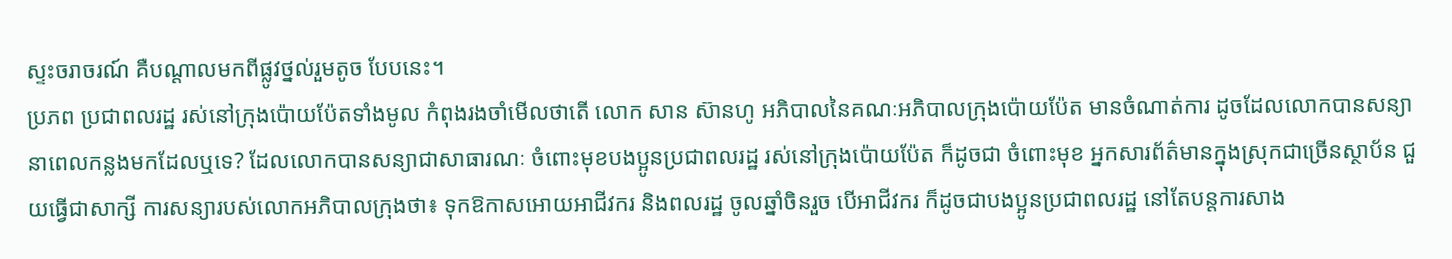ស្ទះចរាចរណ៍ គឺបណ្តាលមកពីផ្លូវថ្នល់រួមតូច បែបនេះ។
ប្រភព ប្រជាពលរដ្ឋ រស់នៅក្រុងប៉ោយប៉ែតទាំងមូល កំពុងរងចាំមើលថាតើ លោក សាន ស៊ានហូ អភិបាលនៃគណៈអភិបាលក្រុងប៉ោយប៉ែត មានចំណាត់ការ ដូចដែលលោកបានសន្យា នាពេលកន្លងមកដែលឬទេ? ដែលលោកបានសន្យាជាសាធារណៈ ចំពោះមុខបងប្អូនប្រជាពលរដ្ឋ រស់នៅក្រុងប៉ោយប៉ែត ក៏ដូចជា ចំពោះមុខ អ្នកសារព័ត៌មានក្នុងស្រុកជាច្រើនស្ថាប័ន ជួយធ្វើជាសាក្សី ការសន្យារបស់លោកអភិបាលក្រុងថា៖ ទុកឱកាសអោយអាជីវករ និងពលរដ្ឋ ចូលឆ្នាំចិនរួច បើអាជីវករ ក៏ដូចជាបងប្អូនប្រជាពលរដ្ឋ នៅតែបន្តការសាង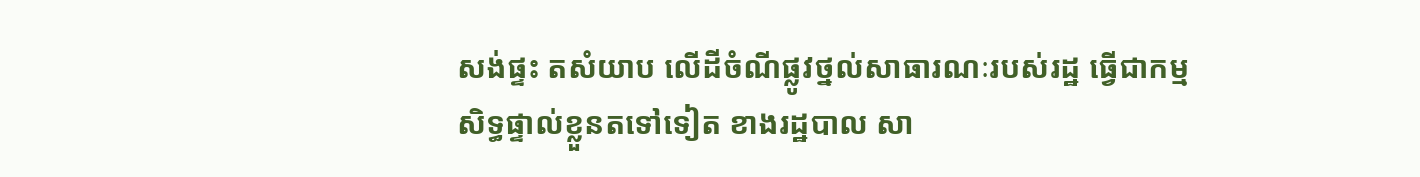សង់ផ្ទះ តសំយាប លើដីចំណីផ្លូវថ្នល់សាធារណៈរបស់រដ្ឋ ធ្វើជាកម្មសិទ្ធផ្ទាល់ខ្លួនតទៅទៀត ខាងរដ្ឋបាល សា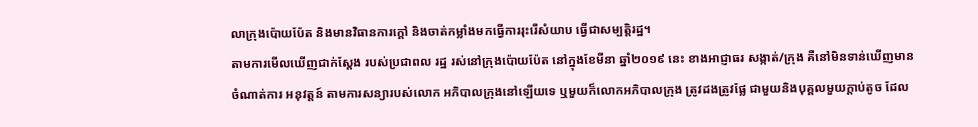លាក្រុងប៉ោយប៉ែត និងមានវិធានការក្តៅ និងចាត់កម្លាំងមកធ្វើការរុះរើសំយាប ធ្វើជាសម្បត្តិរដ្ឋ។
តាមការមើលឃើញជាក់ស្តែង របស់ប្រជាពល រដ្ឋ រស់នៅក្រុងប៉ោយប៉ែត នៅក្នុងខែមីនា ឆ្នាំ២០១៩ នេះ ខាងអាជ្ញាធរ សង្កាត់/ក្រុង គឺនៅមិនទាន់ឃើញមានចំណាត់ការ អនុវត្តន៍ តាមការសន្យារបស់លោក អភិបាលក្រុងនៅឡើយទេ ឬមួយក៏លោកអភិបាលក្រុង ត្រូវដងត្រូវផ្លែ ជាមួយនិងបុគ្គលមួយក្តាប់តូច ដែល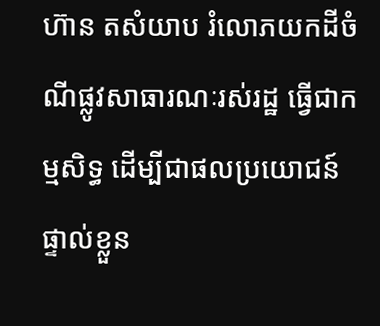ហ៊ាន តសំយាប រំលោភយកដីចំណីផ្លូវសាធារណៈរស់រដ្ឋ ធ្វើជាកម្មសិទ្ធ ដើម្បីជាផលប្រយោជន៍ផ្ទាល់ខ្លួន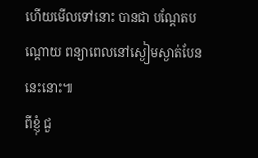ហើយមើលទៅនោះ បានជា បណ្តែតបណ្តោយ ពន្យាពេលនៅស្ងៀមស្ងាត់បែននេះនោះ៕
ពីខ្ញុំ ជួ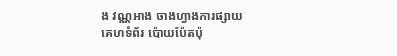ង វណ្ណអាង ចាងហ្វាងការផ្សាយ
គេហទំព័រ ប៉ោយប៉ែតប៉ុ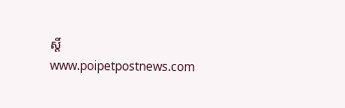ស្តិ៍
www.poipetpostnews.com